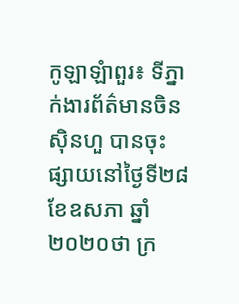កូឡាឡំាពួរ៖ ទីភ្នាក់ងារព័ត៌មានចិនស៊ិនហួ បានចុះផ្សាយនៅថ្ងៃទី២៨ ខែឧសភា ឆ្នាំ២០២០ថា ក្រ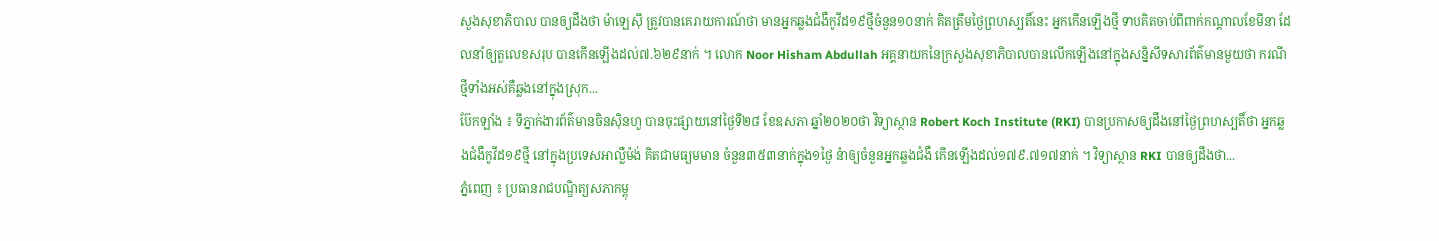សួងសុខាភិបាល បានឲ្យដឹងថា ម៉ាឡេស៊ី ត្រូវបានគេរាយការណ៍ថា មានអ្នកឆ្លងជំងឺកូវីដ១៩ថ្មីចំនួន១០នាក់ គិតត្រឹមថ្ងៃព្រហស្បតិ៍នេះ អ្នកកើនឡើងថ្មី ទាបគិតចាប់ពីពាក់កណ្តាលខែមីនា ដែលនាំឲ្យតួលេខសរុប បានកើនឡើងដល់៧.៦២៩នាក់ ។ លោក Noor Hisham Abdullah អគ្គនាយកនៃក្រសួងសុខាភិបាលបានលើកឡើងនៅក្នុងសន្និសីទសារព័ត៌មានមួយថា ករណីថ្មីទាំងអស់គឺឆ្លងនៅក្នុងស្រុក...
ប៊ែកឡាំង ៖ ទីភ្នាក់ងារព័ត៌មានចិនស៊ិនហួ បានចុះផ្សាយនៅថ្ងៃទី២៨ ខែឧសភា ឆ្នាំ២០២០ថា វិទ្យាស្ថាន Robert Koch Institute (RKI) បានប្រកាសឲ្យដឹងនៅថ្ងៃព្រហស្បតិ៍ថា អ្នកឆ្លងជំងឺកូវីដ១៩ថ្មី នៅក្នុងប្រទេសអាល្លឺម៉ង់ គិតជាមធ្យមមាន ចំនួន៣៥៣នាក់ក្នុង១ថ្ងៃ នំាឲ្យចំនួនអ្នកឆ្លងជំងឺ កើនឡើងដល់១៧៩.៧១៧នាក់ ។ វិទ្យាស្ថាន RKI បានឲ្យដឹងថា...
ភ្នំពេញ ៖ ប្រធានរាជបណ្ឌិត្យសភាកម្ពុ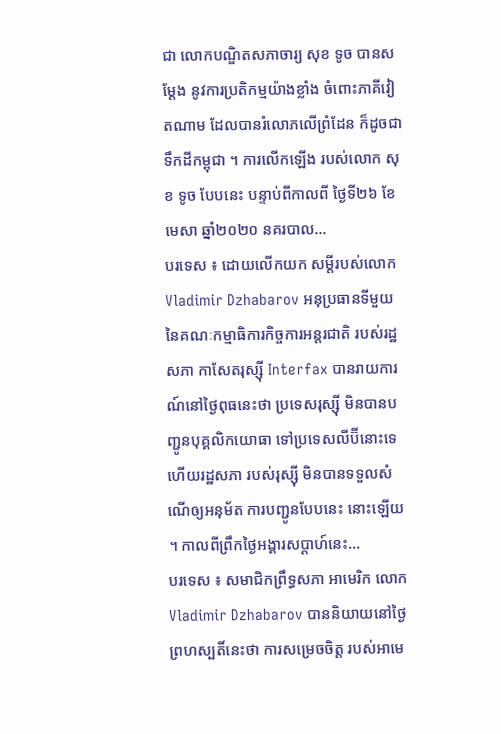ជា លោកបណ្ឌិតសភាចារ្យ សុខ ទូច បានសម្ដែង នូវការប្រតិកម្មយ៉ាងខ្លាំង ចំពោះភាគីវៀតណាម ដែលបានរំលោភលើព្រំដែន ក៏ដូចជាទឹកដីកម្ពុជា ។ ការលើកឡើង របស់លោក សុខ ទូច បែបនេះ បន្ទាប់ពីកាលពី ថ្ងៃទី២៦ ខែមេសា ឆ្នាំ២០២០ នគរបាល...
បរទេស ៖ ដោយលើកយក សម្តីរបស់លោក Vladimir Dzhabarov អនុប្រធានទីមួយ នៃគណៈកម្មាធិការកិច្ចការអន្តរជាតិ របស់រដ្ឋសភា កាសែតរុស្ស៊ី Interfax បានរាយការណ៍នៅថ្ងៃពុធនេះថា ប្រទេសរុស្ស៊ី មិនបានបញ្ជូនបុគ្គលិកយោធា ទៅប្រទេសលីប៊ីនោះទេ ហើយរដ្ឋសភា របស់រុស្ស៊ី មិនបានទទួលសំណើឲ្យអនុម័ត ការបញ្ជូនបែបនេះ នោះឡើយ ។ កាលពីព្រឹកថ្ងៃអង្គារសប្ដាហ៍នេះ...
បរទេស ៖ សមាជិកព្រឹទ្ធសភា អាមេរិក លោក Vladimir Dzhabarov បាននិយាយនៅថ្ងៃព្រហស្បតិ៍នេះថា ការសម្រេចចិត្ត របស់អាមេ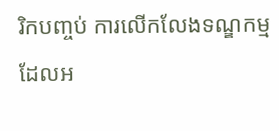រិកបញ្ចប់ ការលើកលែងទណ្ឌកម្ម ដែលអ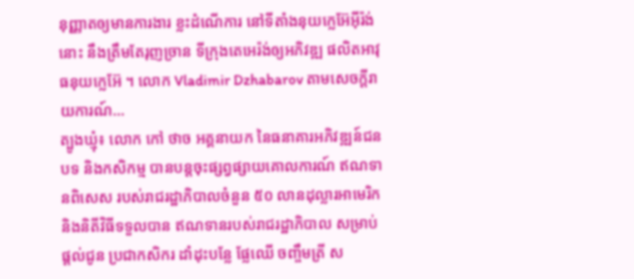នុញ្ញាតឲ្យមានការងារ ខ្លះដំណើការ នៅទីតាំងនុយក្លេអ៊ែអ៊ីរ៉ង់នោះ នឹងត្រឹមតែរុញច្រាន ទីក្រុងតេអេរ៉ង់ឲ្យអភិវឌ្ឍ ផលិតអាវុធនុយក្លេអ៊ែ ។ លោក Vladimir Dzhabarov តាមសេចក្តីរាយការណ៍...
ត្បូងឃ្មុំ៖ លោក កៅ ថាច អគ្គនាយក នៃធនាគារអភិវឌ្ឍន៍ជនបទ និងកសិកម្ម បានបន្តចុះផ្សព្វផ្សាយគោលការណ៍ ឥណទានពិសេស របស់រាជរដ្ឋាភិបាលចំនួន ៥០ លានដុល្លារអាមេរិក និងនិតីវិធីទទួលបាន ឥណទានរបស់រាជរដ្ឋាភិបាល សម្រាប់ផ្តល់ជូន ប្រជាកសិករ ដាំដុះបន្លែ ផ្លែឈើ ចញ្ចឹមត្រី ស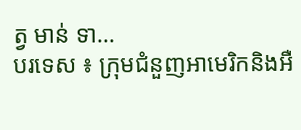ត្វ មាន់ ទា...
បរទេស ៖ ក្រុមជំនួញអាមេរិកនិងអឺ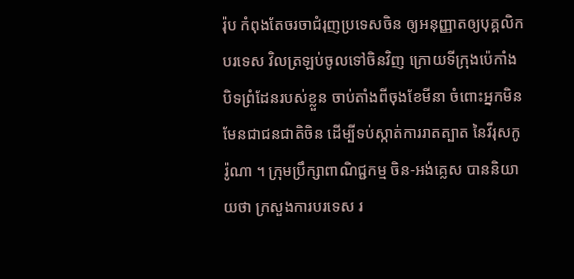រ៉ុប កំពុងតែចរចាជំរុញប្រទេសចិន ឲ្យអនុញ្ញាតឲ្យបុគ្គលិកបរទេស វិលត្រឡប់ចូលទៅចិនវិញ ក្រោយទីក្រុងប៉េកាំង បិទព្រំដែនរបស់ខ្លួន ចាប់តាំងពីចុងខែមីនា ចំពោះអ្នកមិនមែនជាជនជាតិចិន ដើម្បីទប់ស្កាត់ការរាតត្បាត នៃវីរុសកូរ៉ូណា ។ ក្រុមប្រឹក្សាពាណិជ្ជកម្ម ចិន-អង់គ្លេស បាននិយាយថា ក្រសួងការបរទេស រ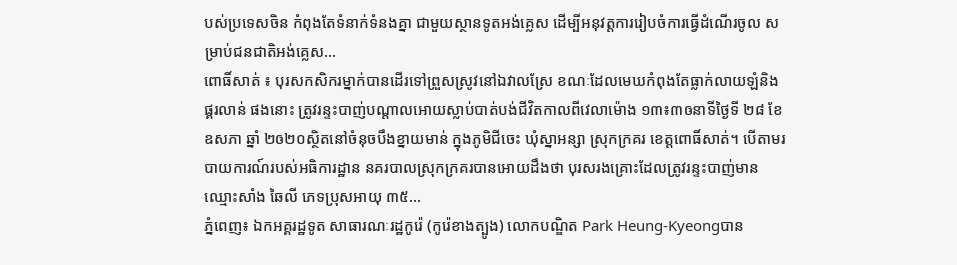បស់ប្រទេសចិន កំពុងតែទំនាក់ទំនងគ្នា ជាមួយស្ថានទូតអង់គ្លេស ដើម្បីអនុវត្តការរៀបចំការធ្វើដំណើរចូល សម្រាប់ជនជាតិអង់គ្លេស...
ពោធិ៍សាត់ ៖ បុរសកសិករម្នាក់បានដើរទៅព្រួសស្រូវនៅឯវាលស្រែ ខណៈដែលមេឃកំពុងតែធ្លាក់លាយឡំនិងផ្គរលាន់ ផងនោះ ត្រូវរន្ទះបាញ់បណ្តាលអោយស្លាប់បាត់បង់ជីវិតកាលពីវេលាម៉ោង ១៣៖៣ឲនាទីថ្ងៃទី ២៨ ខែ ឧសភា ឆ្នាំ ២ឲ២០ស្ថិតនៅចំនុចបឹងខ្នាយមាន់ ក្នុងភូមិជីចេះ ឃុំស្នាអន្សា ស្រុកក្រគរ ខេត្តពោធិ៍សាត់។ បើតាមរបាយការណ៍របស់អធិការដ្ឋាន នគរបាលស្រុកក្រគរបានអោយដឹងថា បុរសរងគ្រោះដែលត្រូវរន្ទះបាញ់មានឈ្មោះសាំង ឆៃលី ភេទប្រុសអាយុ ៣៥...
ភ្នំពេញ៖ ឯកអគ្គរដ្ឋទូត សាធារណៈរដ្ឋកូរ៉េ (កូរ៉េខាងត្បូង) លោកបណ្ឌិត Park Heung-Kyeongបាន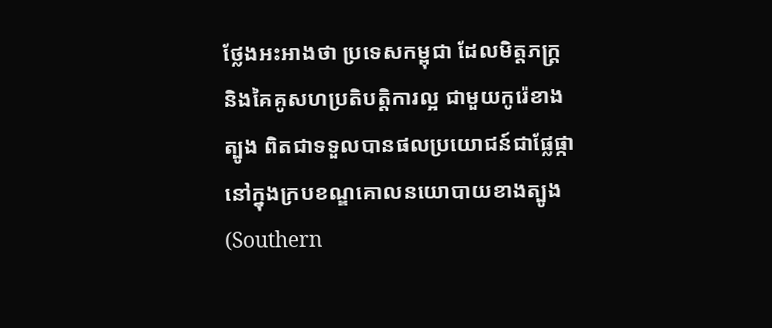ថ្លែងអះអាងថា ប្រទេសកម្ពុជា ដែលមិត្តភក្រ្តនិងគៃគូសហប្រតិបត្តិការល្អ ជាមួយកូរ៉េខាងត្បូង ពិតជាទទួលបានផលប្រយោជន៍ជាផ្លែផ្កា នៅក្នុងក្របខណ្ឌគោលនយោបាយខាងត្បូង (Southern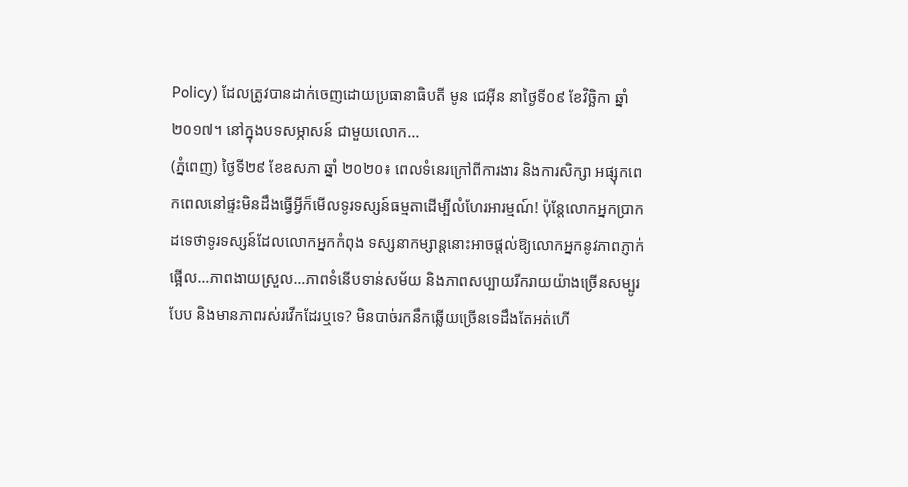Policy) ដែលត្រូវបានដាក់ចេញដោយប្រធានាធិបតី មូន ជេអ៊ីន នាថ្ងៃទី០៩ ខែវិច្ឆិកា ឆ្នាំ២០១៧។ នៅក្នុងបទសម្ភាសន៍ ជាមួយលោក...
(ភ្នំពេញ) ថ្ងៃទី២៩ ខែឧសភា ឆ្នាំ ២០២០៖ ពេលទំនេរក្រៅពីការងារ និងការសិក្សា អផ្សុកពេកពេលនៅផ្ទះមិនដឹងធ្វើអ្វីក៏មើលទូរទស្សន៍ធម្មតាដើម្បីលំហែរអារម្មណ៍! ប៉ុន្តែលោកអ្នកប្រាកដទេថាទូរទស្សន៍ដែលលោកអ្នកកំពុង ទស្សនាកម្សាន្តនោះអាចផ្តល់ឱ្យលោកអ្នកនូវភាពភ្ញាក់ផ្អើល…ភាពងាយស្រួល…ភាពទំនើបទាន់សម័យ និងភាពសប្បាយរីករាយយ៉ាងច្រើនសម្បូរបែប និងមានភាពរស់រវើកដែរឬទេ? មិនបាច់រកនឹកឆ្លើយច្រើនទេដឹងតែអត់ហើ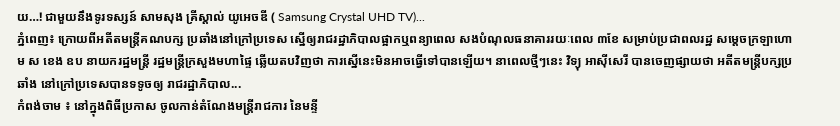យ…! ជាមួយនឹងទូរទស្សន៍ សាមសុង គ្រីស្តាល់ យូអេចឌី ( Samsung Crystal UHD TV)...
ភ្នំពេញ៖ ក្រោយពីអតីតមន្ដ្រីគណបក្ស ប្រឆាំងនៅក្រៅប្រទេស ស្នើឲ្យរាជរដ្ឋាភិបាលផ្អាកឬពន្យាពេល សងបំណុលធនាគាររយៈពេល ៣ខែ សម្រាប់ប្រជាពលរដ្ឋ សម្ដេចក្រឡាហោម ស ខេង ឧប នាយករដ្ឋមន្ដ្រី រដ្ឋមន្ដ្រីក្រសួងមហាផ្ទៃ ឆ្លើយតបវិញថា ការស្នើនេះមិនអាចធ្វើទៅបានឡើយ។ នាពេលថ្មីៗនេះ វិទ្យុ អាស៊ីសេរី បានចេញផ្សាយថា អតីតមន្ដ្រីបក្សប្រឆាំង នៅក្រៅប្រទេសបានទទូចឲ្យ រាជរដ្ឋាភិបាល...
កំពង់ចាម ៖ នៅក្នុងពិធីប្រកាស ចូលកាន់តំណែងមន្ត្រីរាជការ នៃមន្ទី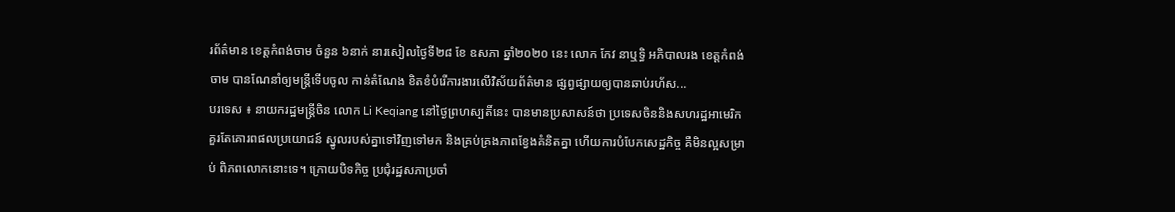រព័ត៌មាន ខេត្តកំពង់ចាម ចំនួន ៦នាក់ នារសៀលថ្ងៃទី២៨ ខែ ឧសភា ឆ្នាំ២០២០ នេះ លោក កែវ នាឬទ្ធិ អភិបាលរង ខេត្តកំពង់ចាម បានណែនាំឲ្យមន្ត្រីទើបចូល កាន់តំណែង ខិតខំបំរើការងារលើវិស័យព័ត៌មាន ផ្សព្វផ្សាយឲ្យបានឆាប់រហ័ស...
បរទេស ៖ នាយករដ្ឋមន្ត្រីចិន លោក Li Keqiang នៅថ្ងៃព្រហស្បតិ៍នេះ បានមានប្រសាសន៍ថា ប្រទេសចិននិងសហរដ្ឋអាមេរិក គួរតែគោរពផលប្រយោជន៍ ស្នូលរបស់គ្នាទៅវិញទៅមក និងគ្រប់គ្រងភាពខ្វែងគំនិតគ្នា ហើយការបំបែកសេដ្ឋកិច្ច គឺមិនល្អសម្រាប់ ពិភពលោកនោះទេ។ ក្រោយបិទកិច្ច ប្រជុំរដ្ឋសភាប្រចាំ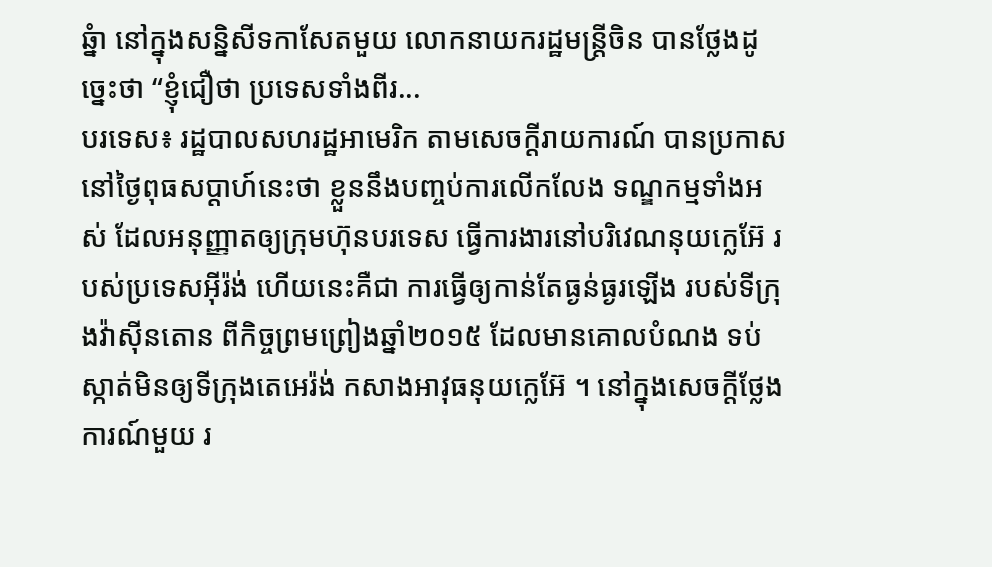ឆ្នំា នៅក្នុងសន្និសីទកាសែតមួយ លោកនាយករដ្ឋមន្ត្រីចិន បានថ្លែងដូច្នេះថា “ខ្ញុំជឿថា ប្រទេសទាំងពីរ...
បរទេស៖ រដ្ឋបាលសហរដ្ឋអាមេរិក តាមសេចក្តីរាយការណ៍ បានប្រកាសនៅថ្ងៃពុធសប្ដាហ៍នេះថា ខ្លួននឹងបញ្ចប់ការលើកលែង ទណ្ឌកម្មទាំងអស់ ដែលអនុញ្ញាតឲ្យក្រុមហ៊ុនបរទេស ធ្វើការងារនៅបរិវេណនុយក្លេអ៊ែ របស់ប្រទេសអ៊ីរ៉ង់ ហើយនេះគឺជា ការធ្វើឲ្យកាន់តែធ្ងន់ធ្ងរឡើង របស់ទីក្រុងវ៉ាស៊ីនតោន ពីកិច្ចព្រមព្រៀងឆ្នាំ២០១៥ ដែលមានគោលបំណង ទប់ស្កាត់មិនឲ្យទីក្រុងតេអេរ៉ង់ កសាងអាវុធនុយក្លេអ៊ែ ។ នៅក្នុងសេចក្តីថ្លែងការណ៍មួយ រ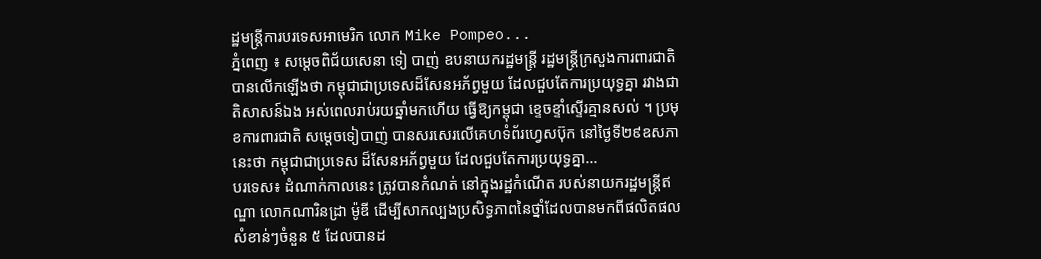ដ្ឋមន្ត្រីការបរទេសអាមេរិក លោក Mike Pompeo...
ភ្នំពេញ ៖ សម្ដេចពិជ័យសេនា ទៀ បាញ់ ឧបនាយករដ្ឋមន្រ្តី រដ្ឋមន្រ្តីក្រសួងការពារជាតិ បានលើកឡើងថា កម្ពុជាជាប្រទេសដ៏សែនអភ័ព្វមួយ ដែលជួបតែការប្រយុទ្ធគ្នា រវាងជាតិសាសន៍ឯង អស់ពេលរាប់រយឆ្នាំមកហើយ ធ្វើឱ្យកម្ពុជា ខ្ទេចខ្ទាំស្ទើរគ្មានសល់ ។ ប្រមុខការពារជាតិ សម្ដេចទៀបាញ់ បានសរសេរលើគេហទំព័រហ្វេសប៊ុក នៅថ្ងៃទី២៩ឧសភានេះថា កម្ពុជាជាប្រទេស ដ៏សែនអភ័ព្វមួយ ដែលជួបតែការប្រយុទ្ធគ្នា...
បរទេស៖ ដំណាក់កាលនេះ ត្រូវបានកំណត់ នៅក្នុងរដ្ឋកំណើត របស់នាយករដ្ឋមន្រ្តីឥណ្ឌា លោកណារិនដ្រា ម៉ូឌី ដើម្បីសាកល្បងប្រសិទ្ធភាពនៃថ្នាំដែលបានមកពីផលិតផល សំខាន់ៗចំនួន ៥ ដែលបានដ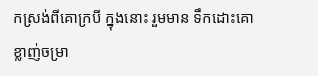កស្រង់ពីគោក្របី ក្នុងនោះ រួមមាន ទឹកដោះគោ ខ្លាញ់ចម្រា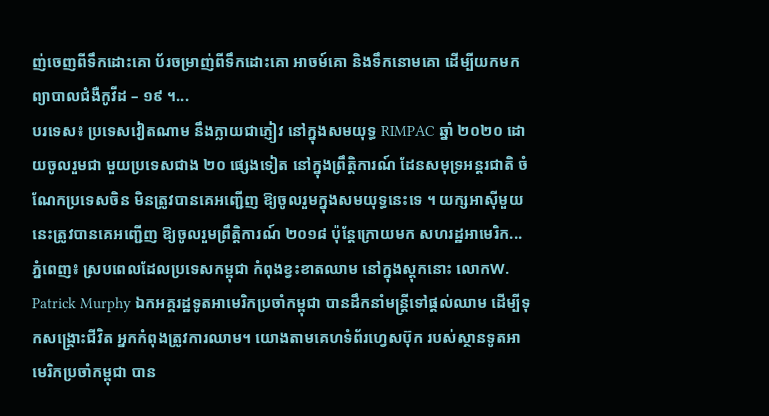ញ់ចេញពីទឹកដោះគោ ប័រចម្រាញ់ពីទឹកដោះគោ អាចម៍គោ និងទឹកនោមគោ ដើម្បីយកមកព្យាបាលជំងឺកូវីដ – ១៩ ។...
បរទេស៖ ប្រទេសវៀតណាម នឹងក្លាយជាភ្ញៀវ នៅក្នុងសមយុទ្ធ RIMPAC ឆ្នាំ ២០២០ ដោយចូលរួមជា មួយប្រទេសជាង ២០ ផ្សេងទៀត នៅក្នុងព្រឹត្តិការណ៍ ដែនសមុទ្រអន្តរជាតិ ចំណែកប្រទេសចិន មិនត្រូវបានគេអញ្ជើញ ឱ្យចូលរួមក្នុងសមយុទ្ធនេះទេ ។ យក្សអាស៊ីមួយនេះត្រូវបានគេអញ្ជើញ ឱ្យចូលរួមព្រឹត្តិការណ៍ ២០១៨ ប៉ុន្តែក្រោយមក សហរដ្ឋអាមេរិក...
ភ្នំពេញ៖ ស្របពេលដែលប្រទេសកម្ពុជា កំពុងខ្វះខាតឈាម នៅក្នុងស្ដុកនោះ លោកW. Patrick Murphy ឯកអគ្គរដ្ឋទូតអាមេរិកប្រចាំកម្ពុជា បានដឹកនាំមន្រ្តីទៅផ្ដល់ឈាម ដើម្បីទុកសង្រ្គោះជីវិត អ្នកកំពុងត្រូវការឈាម។ យោងតាមគេហទំព័រហ្វេសប៊ុក របស់ស្ថានទូតអាមេរិកប្រចាំកម្ពុជា បាន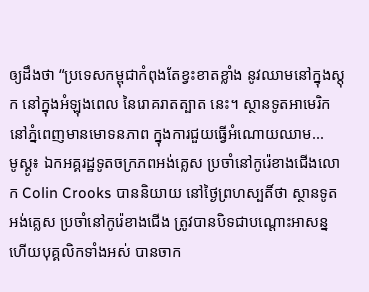ឲ្យដឹងថា “ប្រទេសកម្ពុជាកំពុងតែខ្វះខាតខ្លាំង នូវឈាមនៅក្នុងស្តុក នៅក្នុងអំឡុងពេល នៃរោគរាតត្បាត នេះ។ ស្ថានទូតអាមេរិក នៅភ្នំពេញមានមោទនភាព ក្នុងការជួយធ្វើអំណោយឈាម...
មូស្គូ៖ ឯកអគ្គរដ្ឋទូតចក្រភពអង់គ្លេស ប្រចាំនៅកូរ៉េខាងជើងលោក Colin Crooks បាននិយាយ នៅថ្ងៃព្រហស្បតិ៍ថា ស្ថានទូតអង់គ្លេស ប្រចាំនៅកូរ៉េខាងជើង ត្រូវបានបិទជាបណ្តោះអាសន្ន ហើយបុគ្គលិកទាំងអស់ បានចាក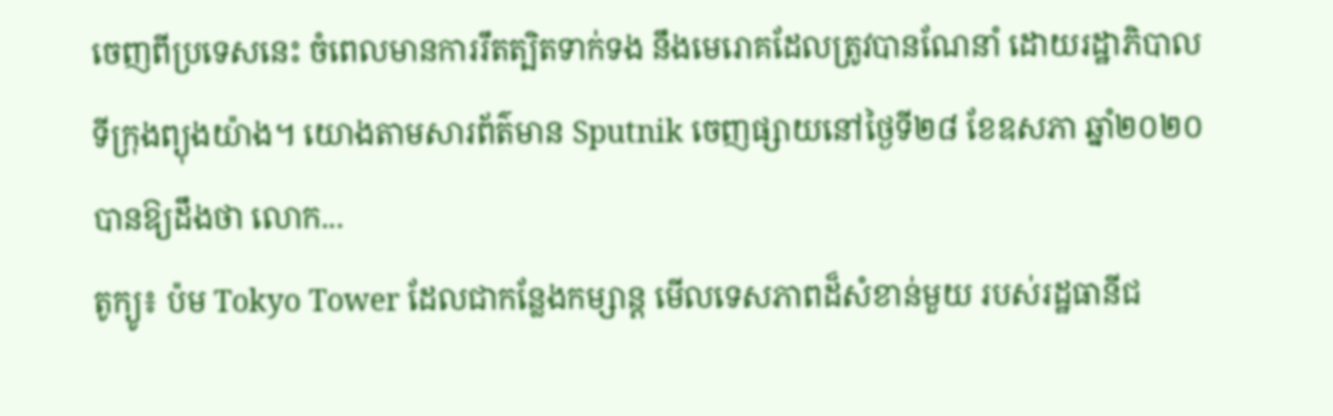ចេញពីប្រទេសនេះ ចំពេលមានការរឹតត្បិតទាក់ទង នឹងមេរោគដែលត្រូវបានណែនាំ ដោយរដ្ឋាភិបាលទីក្រុងព្យុងយ៉ាង។ យោងតាមសារព័ត៌មាន Sputnik ចេញផ្សាយនៅថ្ងៃទី២៨ ខែឧសភា ឆ្នាំ២០២០ បានឱ្យដឹងថា លោក...
តូក្យូ៖ ប៉ម Tokyo Tower ដែលជាកន្លែងកម្សាន្ត មើលទេសភាពដ៏សំខាន់មួយ របស់រដ្ឋធានីជ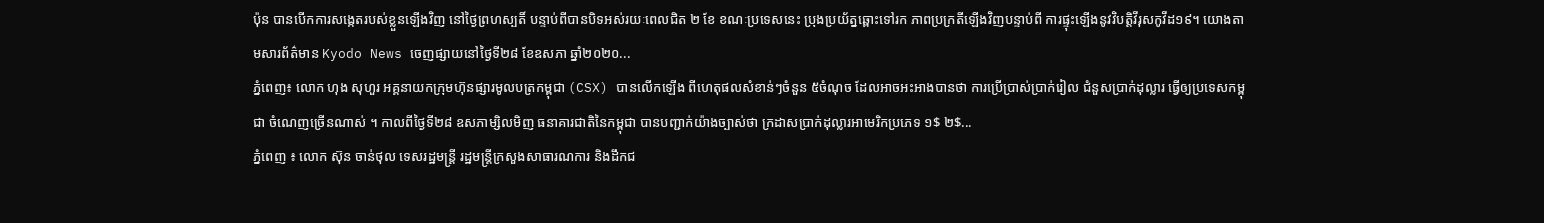ប៉ុន បានបើកការសង្កេតរបស់ខ្លួនឡើងវិញ នៅថ្ងៃព្រហស្បតិ៍ បន្ទាប់ពីបានបិទអស់រយៈពេលជិត ២ ខែ ខណៈប្រទេសនេះ ប្រុងប្រយ័ត្នឆ្ពោះទៅរក ភាពប្រក្រតីឡើងវិញបន្ទាប់ពី ការផ្ទុះឡើងនូវវិបត្តិវីរុសកូវីដ១៩។ យោងតាមសារព័ត៌មាន Kyodo News ចេញផ្សាយនៅថ្ងៃទី២៨ ខែឧសភា ឆ្នាំ២០២០...
ភ្នំពេញ៖ លោក ហុង សុហួរ អគ្គនាយកក្រុមហ៊ុនផ្សារមូលបត្រកម្ពុជា (CSX) បានលើកឡើង ពីហេតុផលសំខាន់ៗចំនួន ៥ចំណុច ដែលអាចអះអាងបានថា ការប្រើប្រាស់ប្រាក់រៀល ជំនួសប្រាក់ដុល្លារ ធ្វើឲ្យប្រទេសកម្ពុជា ចំណេញច្រើនណាស់ ។ កាលពីថ្ងៃទី២៨ ឧសភាម្សិលមិញ ធនាគារជាតិនៃកម្ពុជា បានបញ្ជាក់យ៉ាងច្បាស់ថា ក្រដាសប្រាក់ដុល្លារអាមេរិកប្រភេទ ១$ ២$...
ភ្នំពេញ ៖ លោក ស៊ុន ចាន់ថុល ទេសរដ្ឋមន្ដ្រី រដ្ឋមន្ដ្រីក្រសួងសាធារណការ និងដឹកជ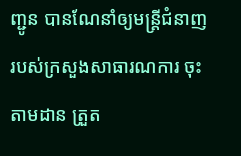ញ្ជូន បានណែនាំឲ្យមន្ត្រីជំនាញ របស់ក្រសួងសាធារណការ ចុះតាមដាន ត្រួត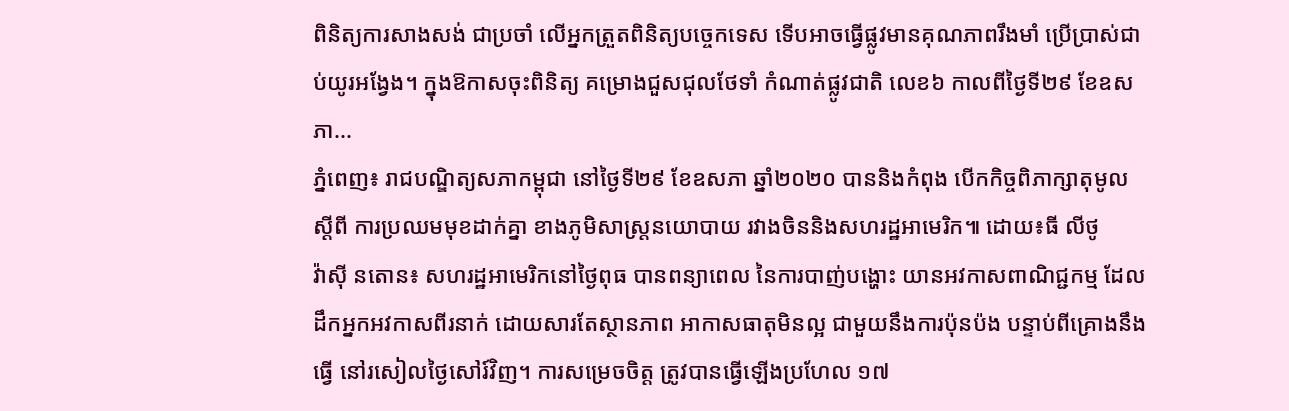ពិនិត្យការសាងសង់ ជាប្រចាំ លើអ្នកត្រួតពិនិត្យបច្ចេកទេស ទើបអាចធ្វើផ្លូវមានគុណភាពរឹងមាំ ប្រើប្រាស់ជាប់យូរអង្វែង។ ក្នុងឱកាសចុះពិនិត្យ គម្រោងជួសជុលថែទាំ កំណាត់ផ្លូវជាតិ លេខ៦ កាលពីថ្ងៃទី២៩ ខែឧសភា...
ភ្នំពេញ៖ រាជបណ្ឌិត្យសភាកម្ពុជា នៅថ្ងៃទី២៩ ខែឧសភា ឆ្នាំ២០២០ បាននិងកំពុង បើកកិច្ចពិភាក្សាតុមូល ស្ដីពី ការប្រឈមមុខដាក់គ្នា ខាងភូមិសាស្រ្តនយោបាយ រវាងចិននិងសហរដ្ឋអាមេរិក៕ ដោយ៖ធី លីថូ
វ៉ាស៊ី នតោន៖ សហរដ្ឋអាមេរិកនៅថ្ងៃពុធ បានពន្យាពេល នៃការបាញ់បង្ហោះ យានអវកាសពាណិជ្ជកម្ម ដែលដឹកអ្នកអវកាសពីរនាក់ ដោយសារតែស្ថានភាព អាកាសធាតុមិនល្អ ជាមួយនឹងការប៉ុនប៉ង បន្ទាប់ពីគ្រោងនឹងធ្វើ នៅរសៀលថ្ងៃសៅរ៍វិញ។ ការសម្រេចចិត្ត ត្រូវបានធ្វើឡើងប្រហែល ១៧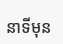នាទីមុន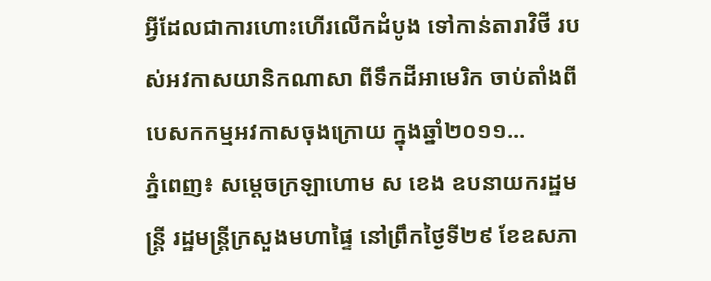អ្វីដែលជាការហោះហើរលើកដំបូង ទៅកាន់តារាវិថី របស់អវកាសយានិកណាសា ពីទឹកដីអាមេរិក ចាប់តាំងពីបេសកកម្មអវកាសចុងក្រោយ ក្នុងឆ្នាំ២០១១...
ភ្នំពេញ៖ សម្ដេចក្រឡាហោម ស ខេង ឧបនាយករដ្ឋមន្ដ្រី រដ្ឋមន្ដ្រីក្រសួងមហាផ្ទៃ នៅព្រឹកថ្ងៃទី២៩ ខែឧសភា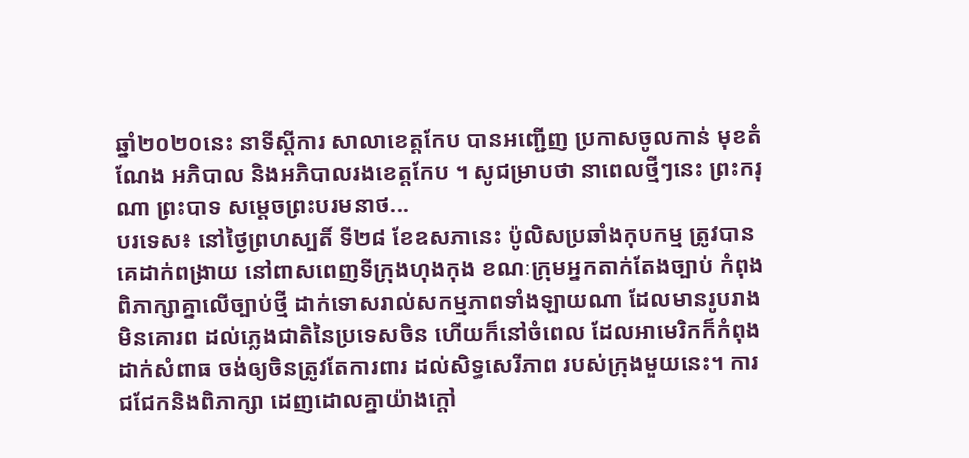ឆ្នាំ២០២០នេះ នាទីស្ដីការ សាលាខេត្តកែប បានអញ្ជើញ ប្រកាសចូលកាន់ មុខតំណែង អភិបាល និងអភិបាលរងខេត្តកែប ។ សូជម្រាបថា នាពេលថ្មីៗនេះ ព្រះករុណា ព្រះបាទ សម្ដេចព្រះបរមនាថ...
បរទេស៖ នៅថ្ងៃព្រហស្បតិ៍ ទី២៨ ខែឧសភានេះ ប៉ូលិសប្រឆាំងកុបកម្ម ត្រូវបានគេដាក់ពង្រាយ នៅពាសពេញទីក្រុងហុងកុង ខណៈក្រុមអ្នកតាក់តែងច្បាប់ កំពុងពិភាក្សាគ្នាលើច្បាប់ថ្មី ដាក់ទោសរាល់សកម្មភាពទាំងឡាយណា ដែលមានរូបរាងមិនគោរព ដល់ភ្លេងជាតិនៃប្រទេសចិន ហើយក៏នៅចំពេល ដែលអាមេរិកក៏កំពុងដាក់សំពាធ ចង់ឲ្យចិនត្រូវតែការពារ ដល់សិទ្ធសេរីភាព របស់ក្រុងមួយនេះ។ ការជជែកនិងពិភាក្សា ដេញដោលគ្នាយ៉ាងក្តៅ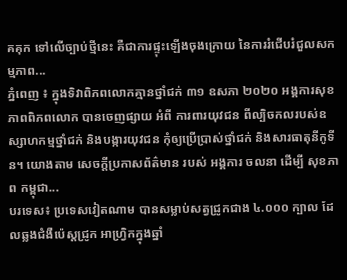គគុក ទៅលើច្បាប់ថ្មីនេះ គឺជាការផ្ទុះឡើងចុងក្រោយ នៃការរំជើបរំជួលសកម្មភាព...
ភ្នំពេញ ៖ ក្នុងទិវាពិភពលោកគ្មានថ្នាំជក់ ៣១ ឧសភា ២០២០ អង្គការសុខភាពពិភពលោក បានចេញផ្សាយ អំពី ការពារយុវជន ពីល្បិចកលរបស់ឧស្សាហកម្មថ្នាំជក់ និងបង្ការយុវជន កុំឲ្យប្រើប្រាស់ថ្នាំជក់ និងសារធាតុនីកូទីន។ យោងតាម សេចក្ដីប្រកាសព័ត៌មាន របស់ អង្គការ ចលនា ដើម្បី សុខភាព កម្ពុជា...
បរទេស៖ ប្រទេសវៀតណាម បានសម្លាប់សត្វជ្រូកជាង ៤.០០០ ក្បាល ដែលឆ្លងជំងឺប៉េស្តជ្រូក អាហ្វ្រិកក្នុងឆ្នាំ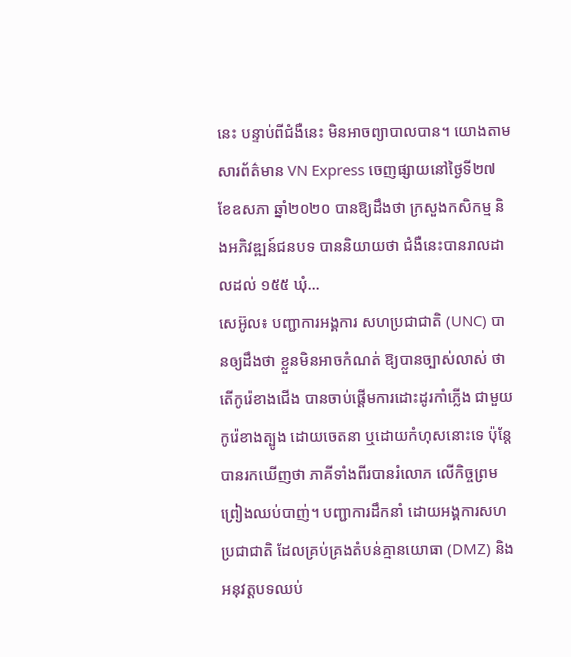នេះ បន្ទាប់ពីជំងឺនេះ មិនអាចព្យាបាលបាន។ យោងតាមសារព័ត៌មាន VN Express ចេញផ្សាយនៅថ្ងៃទី២៧ ខែឧសភា ឆ្នាំ២០២០ បានឱ្យដឹងថា ក្រសួងកសិកម្ម និងអភិវឌ្ឍន៍ជនបទ បាននិយាយថា ជំងឺនេះបានរាលដាលដល់ ១៥៥ ឃុំ...
សេអ៊ូល៖ បញ្ជាការអង្គការ សហប្រជាជាតិ (UNC) បានឲ្យដឹងថា ខ្លួនមិនអាចកំណត់ ឱ្យបានច្បាស់លាស់ ថាតើកូរ៉េខាងជើង បានចាប់ផ្តើមការដោះដូរកាំភ្លើង ជាមួយកូរ៉េខាងត្បូង ដោយចេតនា ឬដោយកំហុសនោះទេ ប៉ុន្តែបានរកឃើញថា ភាគីទាំងពីរបានរំលោភ លើកិច្ចព្រមព្រៀងឈប់បាញ់។ បញ្ជាការដឹកនាំ ដោយអង្គការសហប្រជាជាតិ ដែលគ្រប់គ្រងតំបន់គ្មានយោធា (DMZ) និងអនុវត្តបទឈប់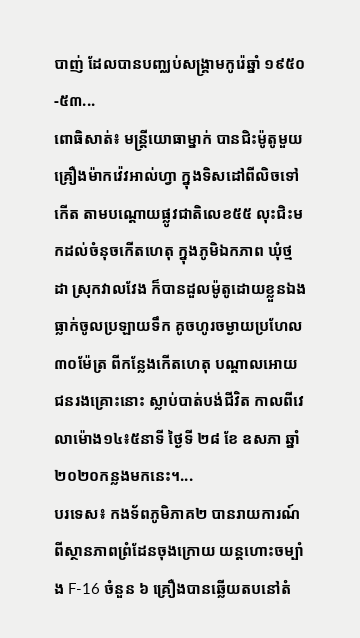បាញ់ ដែលបានបញ្ឈប់សង្គ្រាមកូរ៉េឆ្នាំ ១៩៥០-៥៣...
ពោធិសាត់៖ មន្រ្តីយោធាម្នាក់ បានជិះម៉ូតូមួយគ្រឿងម៉ាកវ៉េវអាល់ហ្វា ក្នុងទិសដៅពីលិចទៅកើត តាមបណ្តោយផ្លូវជាតិលេខ៥៥ លុះជិះមកដល់ចំនុចកើតហេតុ ក្នុងភូមិឯកភាព ឃុំថ្មដា ស្រុកវាលវែង ក៏បានដួលម៉ូតូដោយខ្លួនឯង ធ្លាក់ចូលប្រឡាយទឹក គូចហូរចម្ងាយប្រហែល៣០ម៉ែត្រ ពីកន្លែងកើតហេតុ បណ្តាលអោយជនរងគ្រោះនោះ ស្លាប់បាត់បង់ជីវិត កាលពីវេលាម៉ោង១៤៖៥នាទី ថ្ងៃទី ២៨ ខែ ឧសភា ឆ្នាំ ២០២០កន្លងមកនេះ។...
បរទេស៖ កងទ័ពភូមិភាគ២ បានរាយការណ៍ពីស្ថានភាពព្រំដែនចុងក្រោយ យន្តហោះចម្បាំង F-16 ចំនួន ៦ គ្រឿងបានឆ្លើយតបនៅតំ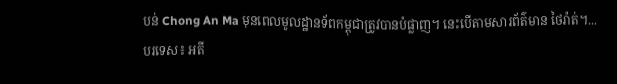បន់ Chong An Ma មុនពេលមូលដ្ឋានទ័ពកម្ពុជាត្រូវបានបំផ្លាញ។ នេះបើតាមសារព័ត៌មាន ថៃរ៉ាត់។...
បរទេស៖ អតី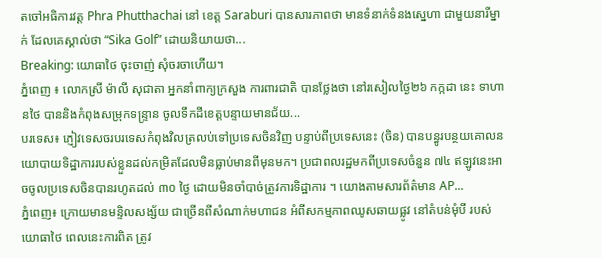តចៅអធិការវត្ត Phra Phutthachai នៅ ខេត្ត Saraburi បានសារភាពថា មានទំនាក់ទំនងស្នេហា ជាមួយនារីម្នាក់ ដែលគេស្គាល់ថា “Sika Golf” ដោយនិយាយថា...
Breaking: យោធាថៃ ចុះចាញ់ សុំចរចាហើយ។
ភ្នំពេញ ៖ លោកស្រី ម៉ាលី សុជាតា អ្នកនាំពាក្យក្រសួង ការពារជាតិ បានថ្លែងថា នៅរសៀលថ្ងៃ២៦ កក្កដា នេះ ទាហានថៃ បាននិងកំពុងសម្រុកទន្ទ្រាន ចូលទឹកដីខេត្តបន្ទាយមានជ័យ...
បរទេស៖ ភ្ញៀវទេសចរបរទេសកំពុងវិលត្រលប់ទៅប្រទេសចិនវិញ បន្ទាប់ពីប្រទេសនេះ (ចិន) បានបន្ធូរបន្ថយគោលនយោបាយទិដ្ឋាការរបស់ខ្លួនដល់កម្រិតដែលមិនធ្លាប់មានពីមុនមក។ ប្រជាពលរដ្ឋមកពីប្រទេសចំនួន ៧៤ ឥឡូវនេះអាចចូលប្រទេសចិនបានរហូតដល់ ៣០ ថ្ងៃ ដោយមិនចាំបាច់ត្រូវការទិដ្ឋាការ ។ យោងតាមសារព័ត៌មាន AP...
ភ្នំពេញ៖ ក្រោយមានមន្ទិលសង្ស័យ ជាច្រើនពីសំណាក់មហាជន អំពីសកម្មភាពឈូសឆាយផ្លូវ នៅតំបន់មុំបី របស់យោធាថៃ ពេលនេះការពិត ត្រូវ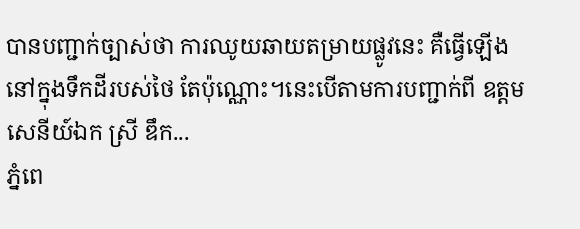បានបញ្ជាក់ច្បាស់ថា ការឈូយឆាយតម្រាយផ្លូវនេះ គឺធ្វើឡើងនៅក្នុងទឹកដីរបស់ថៃ តែប៉ុណ្ណោះ។នេះបើតាមការបញ្ជាក់ពី ឧត្តមសេនីយ៍ឯក ស្រី ឌឹក...
ភ្នំពេ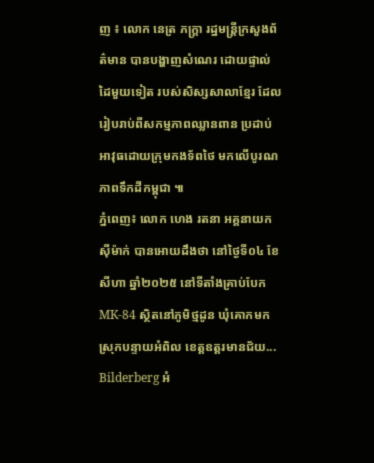ញ ៖ លោក នេត្រ ភក្រ្តា រដ្ឋមន្រ្តីក្រសួងព័ត៌មាន បានបង្ហាញសំណេរ ដោយផ្ទាល់ដៃមួយទៀត របស់សិស្សសាលាខ្មែរ ដែលរៀបរាប់ពីសកម្មភាពឈ្លានពាន ប្រដាប់អាវុធដោយក្រុមកងទ័ពថៃ មកលើបូរណភាពទឹកដីកម្ពុជា ៕
ភ្នំពេញ៖ លោក ហេង រតនា អគ្គនាយកស៊ីម៉ាក់ បានអោយដឹងថា នៅថ្ងៃទី០៤ ខែសីហា ឆ្នាំ២០២៥ នៅទីតាំងគ្រាប់បែកMK-84 ស្ថិតនៅភូមិថ្មដូន ឃុំគោកមក ស្រុកបន្ទាយអំពិល ខេត្តឧត្តរមានជ័យ...
Bilderberg អំ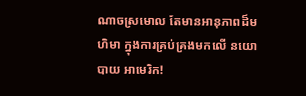ណាចស្រមោល តែមានអានុភាពដ៏មហិមា ក្នុងការគ្រប់គ្រងមកលើ នយោបាយ អាមេរិក!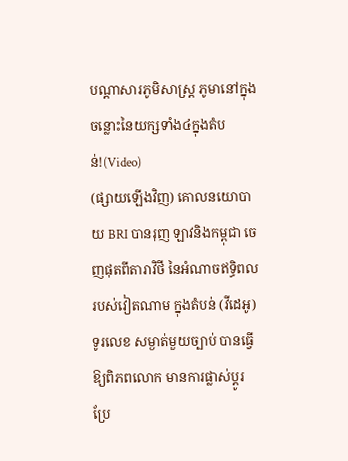បណ្ដាសារភូមិសាស្រ្ត ភូមានៅក្នុងចន្លោះនៃយក្សទាំង៤ក្នុងតំបន់!(Video)
(ផ្សាយឡើងវិញ) គោលនយោបាយ BRI បានរុញ ឡាវនិងកម្ពុជា ចេញផុតពីតារាវិថី នៃអំណាចឥទ្ធិពល របស់វៀតណាម ក្នុងតំបន់ (វីដេអូ)
ទូរលេខ សម្ងាត់មួយច្បាប់ បានធ្វើឱ្យពិភពលោក មានការផ្លាស់ប្ដូរ ប្រែ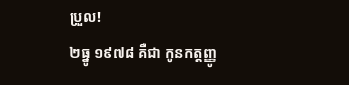ប្រួល!
២ធ្នូ ១៩៧៨ គឺជា កូនកត្តញ្ញូ